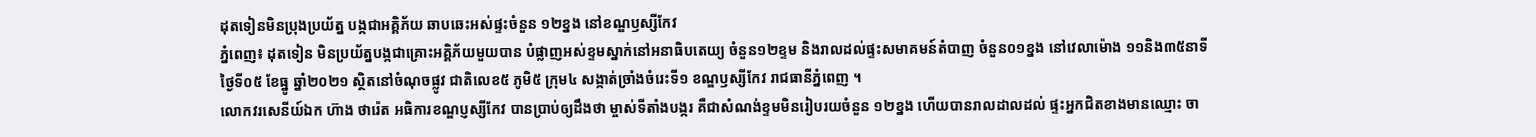ដុតទៀនមិនប្រុងប្រយ័ត្ន បង្កជាអគ្គិភ័យ ឆាបឆេះអស់ផ្ទះចំនួន ១២ខ្នង នៅខណ្ឌឫស្សីកែវ
ភ្នំពេញ៖ ដុតទៀន មិនប្រយ័ត្នបង្កជាគ្រោះអគ្គិភ័យមួយបាន បំផ្លាញអស់ខ្ទមស្នាក់នៅអនាធិបតេយ្យ ចំនួន១២ខ្ទម និងរាលដល់ផ្ទះសមាគមន៍តំបាញ ចំនួន០១ខ្នង នៅវេលាម៉ោង ១១និង៣៥នាទី ថ្ងៃទី០៥ ខែធ្នូ ឆ្នាំ២០២១ ស្ថិតនៅចំណុចផ្លូវ ជាតិលេខ៥ ភូមិ៥ ក្រុម៤ សង្កាត់ច្រាំងចំរេះទី១ ខណ្ឌឫស្សីកែវ រាជធានីភ្នំពេញ ។
លោកវរសេនីយ៍ឯក ហ៊ាង ថារ៉េត អធិការខណ្ឌប្ញស្សីកែវ បានប្រាប់ឲ្យដឹងថា ម្ចាស់ទីតាំងបង្ករ គឺជាសំណង់ខ្ទមមិនរៀបរយចំនួន ១២ខ្នង ហេីយបានរាលដាលដល់ ផ្ទះអ្នកជិតខាងមានឈ្មោះ ចា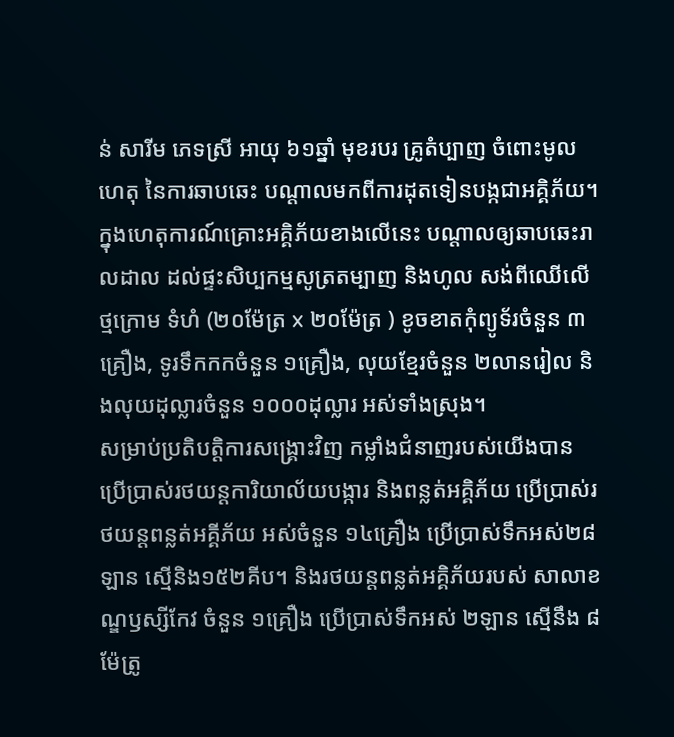ន់ សារីម ភេទស្រី អាយុ ៦១ឆ្នាំ មុខរបរ គ្រូតំប្បាញ ចំពោះមូលហេតុ នៃការឆាបឆេះ បណ្តាលមកពីការដុតទៀនបង្កជាអគ្គិភ័យ។
ក្នុងហេតុការណ៍គ្រោះអគ្គិភ័យខាងលេីនេះ បណ្តាលឲ្យឆាបឆេះរាលដាល ដល់ផ្ទះសិប្បកម្មសូត្រតម្បាញ និងហូល សង់ពីឈេីលេីថ្មក្រោម ទំហំ (២០ម៉ែត្រ x ២០ម៉ែត្រ ) ខូចខាតកុំព្យូទ័រចំនួន ៣គ្រឿង, ទូរទឹកកកចំនួន ១គ្រឿង, លុយខ្មែរចំនួន ២លានរៀល និងលុយដុល្លារចំនួន ១០០០ដុល្លារ អស់ទាំងស្រុង។
សម្រាប់ប្រតិបត្តិការសង្គ្រោះវិញ កម្លាំងជំនាញរបស់យេីងបាន ប្រើប្រាស់រថយន្ដការិយាល័យបង្ការ និងពន្លត់អគ្គិភ័យ ប្រើប្រាស់រថយន្តពន្លត់អគ្គីភ័យ អស់ចំនួន ១៤គ្រឿង ប្រើប្រាស់ទឹកអស់២៨ឡាន ស្មើនិង១៥២គីប។ និងរថយន្តពន្លត់អគ្គិភ័យរបស់ សាលាខណ្ឌឫស្សីកែវ ចំនួន ១គ្រឿង ប្រេីប្រាស់ទឹកអស់ ២ឡាន ស្មេីនឹង ៨ម៉ែត្រូ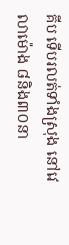គីប ទើបរលត់ទាំងស្រុង នៅវេលាម៉ោង ៨និង៣០នា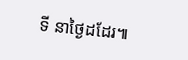ទី នាថ្ងៃដដែរ៕